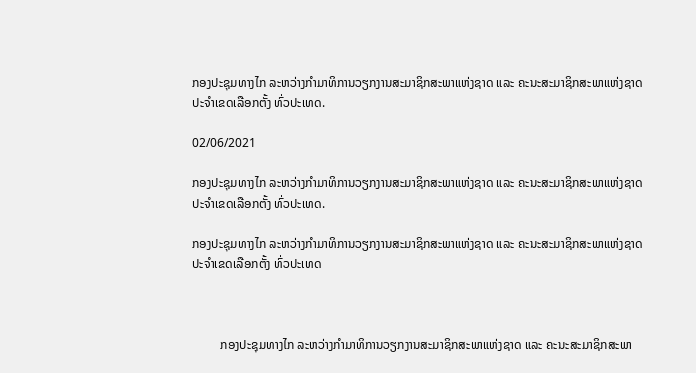ກອງປະຊຸມທາງໄກ ລະຫວ່າງກຳມາທິການວຽກງານສະມາຊິກສະພາແຫ່ງຊາດ ແລະ ຄະນະສະມາຊິກສະພາແຫ່ງຊາດ ປະຈຳເຂດເລືອກຕັ້ງ ທົ່ວປະເທດ.

02/06/2021

ກອງປະຊຸມທາງໄກ ລະຫວ່າງກຳມາທິການວຽກງານສະມາຊິກສະພາແຫ່ງຊາດ ແລະ ຄະນະສະມາຊິກສະພາແຫ່ງຊາດ ປະຈຳເຂດເລືອກຕັ້ງ ທົ່ວປະເທດ.

ກອງປະຊຸມທາງໄກ ລະຫວ່າງກຳມາທິການວຽກງານສະມາຊິກສະພາແຫ່ງຊາດ ແລະ ຄະນະສະມາຊິກສະພາແຫ່ງຊາດ ປະຈຳເຂດເລືອກຕັ້ງ ທົ່ວປະເທດ



         ກອງປະຊຸມທາງໄກ ລະຫວ່າງກຳມາທິການວຽກງານສະມາຊິກສະພາແຫ່ງຊາດ ແລະ ຄະນະສະມາຊິກສະພາ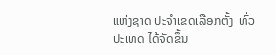ແຫ່ງຊາດ ປະຈຳເຂດເລືອກຕັ້ງ  ທົ່ວປະເທດ ໄດ້ຈັດຂຶ້ນ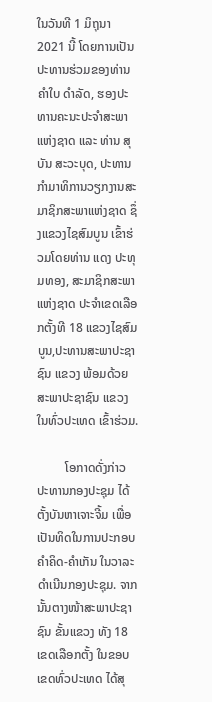ໃນວັນທີ 1 ມິຖຸນາ 2021 ນີ້ ໂດຍການເປັນປະທານຮ່ວມຂອງທ່ານ ຄຳໃບ ດຳລັດ, ຮອງປະທານຄະນະປະຈຳສະພາແຫ່ງຊາດ ແລະ ທ່ານ ສຸບັນ ສະວະບຸດ, ປະທານກຳມາທິການວຽກງານສະມາຊິກສະພາແຫ່ງຊາດ ຊຶ່ງແຂວງໄຊສົມບູນ ເຂົ້າຮ່ວມໂດຍທ່ານ ແດງ ປະທຸມທອງ, ສະມາຊິກສະພາແຫ່ງຊາດ ປະຈຳເຂດເລືອກຕັ້ງທີ 18 ແຂວງໄຊສົມບູນ,ປະທານສະພາປະຊາຊົນ ແຂວງ ພ້ອມດ້ວຍສະພາປະຊາຊົນ ແຂວງ ໃນທົ່ວປະເທດ ເຂົ້າຮ່ວມ.

         ໂອກາດດັ່ງກ່າວ ປະທານກອງປະຊຸມ ໄດ້ຕັ້ງບັນຫາເຈາະຈີ້ມ ເພື່ອເປັນທິດໃນການປະກອບຄຳຄິດ-ຄຳເກັນ ໃນວາລະດຳເນີນກອງປະຊຸມ. ຈາກນັ້ນຕາງໜ້າສະພາປະຊາຊົນ ຂັ້ນແຂວງ ທັງ 18 ເຂດເລືອກຕັ້ງ ໃນຂອບເຂດທົ່ວປະເທດ ໄດ້ສຸ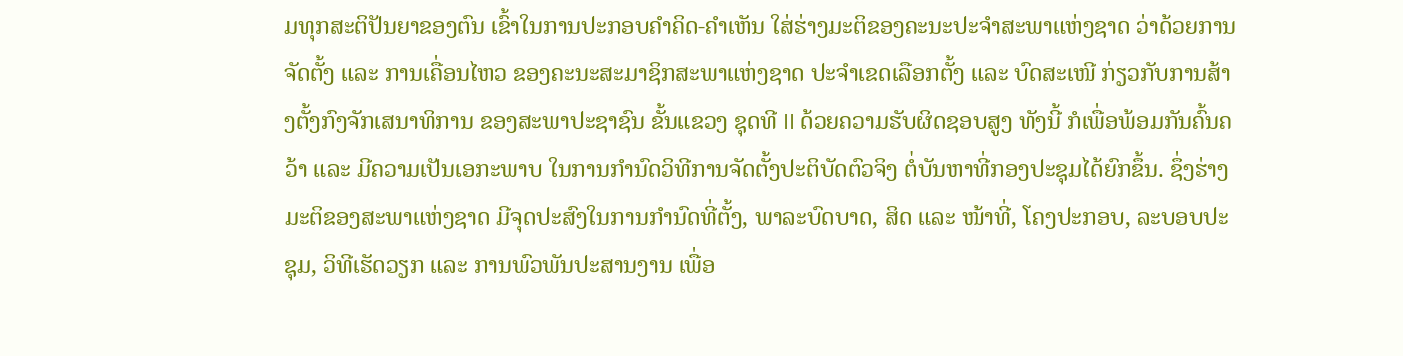ມທຸກສະຕິປັນຍາຂອງຕົນ ເຂົ້າໃນການປະກອບຄຳຄິດ-ຄຳເຫັນ ໃສ່ຮ່າງມະຕິຂອງຄະນະປະຈຳສະພາແຫ່ງຊາດ ວ່າດ້ວຍການຈັດຕັ້ງ ແລະ ການເຄື່ອນໄຫວ ຂອງຄະນະສະມາຊິກສະພາແຫ່ງຊາດ ປະຈຳເຂດເລືອກຕັ້ງ ແລະ ບົດສະເໜີ ກ່ຽວກັບການສ້າງຕັ້ງກົງຈັກເສນາທິການ ຂອງສະພາປະຊາຊົນ ຂັ້ນແຂວງ ຊຸດທີ II ດ້ວຍຄວາມຮັບຜິດຊອບສູງ ທັງນີ້ ກໍເພື່ອພ້ອມກັນຄົ້ນຄວ້າ ແລະ ມີຄວາມເປັນເອກະພາບ ໃນການກຳນົດວິທີການຈັດຕັ້ງປະຕິບັດຕົວຈິງ ຕໍ່ບັນຫາທີ່ກອງປະຊຸມໄດ້ຍົກຂຶ້ນ. ຊຶ່ງຮ່າງມະຕິຂອງສະພາແຫ່ງຊາດ ມີຈຸດປະສົງໃນການກຳນົດທີ່ຕັ້ງ, ພາລະບົດບາດ, ສິດ ແລະ ໜ້າທີ່, ໂຄງປະກອບ, ລະບອບປະຊຸມ, ວິທີເຮັດວຽກ ແລະ ການພົວພັນປະສານງານ ເພື່ອ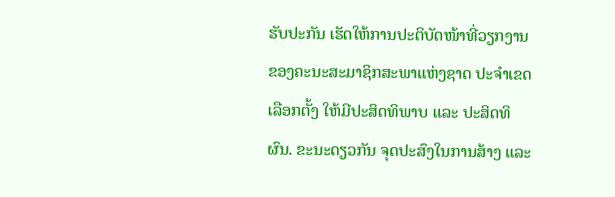ຮັບປະກັນ ເຮັດໃຫ້ການປະຕິບັດໜ້າທີ່ວຽກງານ ຂອງຄະນະສະມາຊິກສະພາແຫ່ງຊາດ ປະຈຳເຂດເລືອກຕັ້ງ ໃຫ້ມີປະສິດທິພາບ ແລະ ປະສິດທິຜົນ. ຂະນະດຽວກັນ ຈຸດປະສົງໃນການສ້າງ ແລະ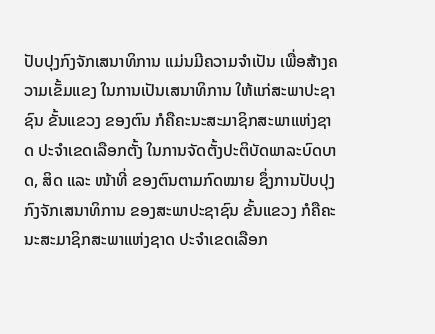ປັບປຸງກົງຈັກເສນາທິການ ແມ່ນມີຄວາມຈຳເປັນ ເພື່ອສ້າງຄວາມເຂັ້ມແຂງ ໃນການເປັນເສນາທິການ ໃຫ້ແກ່ສະພາປະຊາຊົນ ຂັ້ນແຂວງ ຂອງຕົນ ກໍຄືຄະນະສະມາຊິກສະພາແຫ່ງຊາດ ປະຈຳເຂດເລືອກຕັ້ງ ໃນການຈັດຕັ້ງປະຕິບັດພາລະບົດບາດ, ສິດ ແລະ ໜ້າທີ່ ຂອງຕົນຕາມກົດໝາຍ ຊຶ່ງການປັບປຸງກົງຈັກເສນາທິການ ຂອງສະພາປະຊາຊົນ ຂັ້ນແຂວງ ກໍຄືຄະນະສະມາຊິກສະພາແຫ່ງຊາດ ປະຈຳເຂດເລືອກ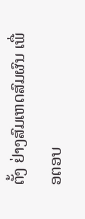ຕັ້ງ ຢ່າງສົມເຫດສົມຜົນ ເພື່ອຕອບ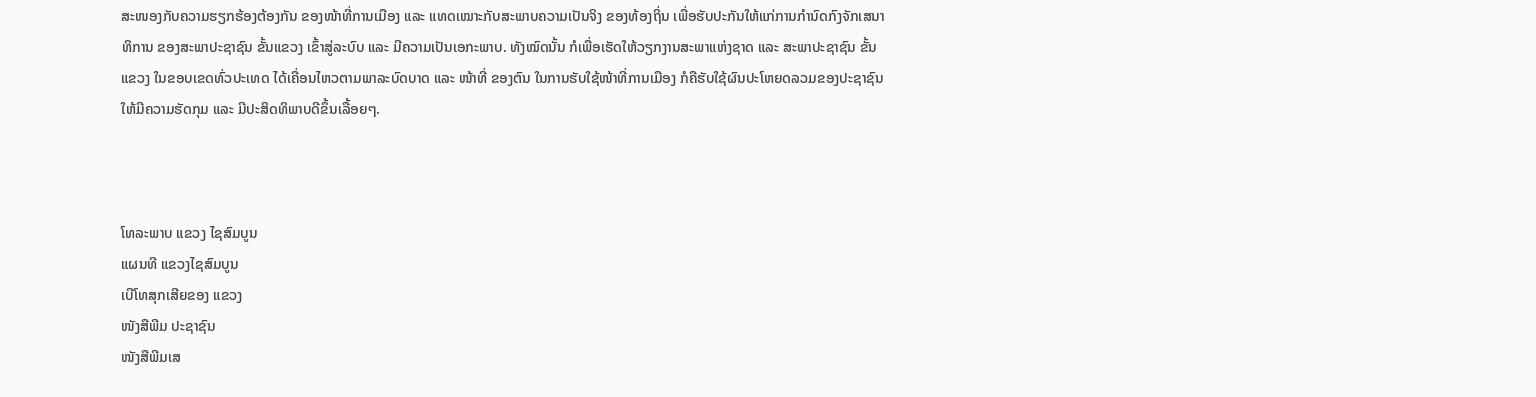ສະໜອງກັບຄວາມຮຽກຮ້ອງຕ້ອງກັນ ຂອງໜ້າທີ່ການເມືອງ ແລະ ແທດເໝາະກັບສະພາບຄວາມເປັນຈິງ ຂອງທ້ອງຖິ່ນ ເພື່ອຮັບປະກັນໃຫ້ແກ່ການກຳນົດກົງຈັກເສນາທິການ ຂອງສະພາປະຊາຊົນ ຂັ້ນແຂວງ ເຂົ້າສູ່ລະບົບ ແລະ ມີຄວາມເປັນເອກະພາບ. ທັງໝົດນັ້ນ ກໍເພື່ອເຮັດໃຫ້ວຽກງານສະພາແຫ່ງຊາດ ແລະ ສະພາປະຊາຊົນ ຂັ້ນແຂວງ ໃນຂອບເຂດທົ່ວປະເທດ ໄດ້ເຄື່ອນໄຫວຕາມພາລະບົດບາດ ແລະ ໜ້າທີ່ ຂອງຕົນ ໃນການຮັບໃຊ້ໜ້າທີ່ການເມືອງ ກໍຄືຮັບໃຊ້ຜົນປະໂຫຍດລວມຂອງປະຊາຊົນ ໃຫ້ມີຄວາມຮັດກຸມ ແລະ ມີປະສິດທິພາບດີຂຶ້ນເລື້ອຍໆ.



ໂທລະພາບ ແຂວງ ໄຊສົມບູນ
ແຜນທີ ແຂວງໄຊສົມບູນ
ເບີໂທສຸກເສີຍຂອງ ແຂວງ
ໜັງສືພີມ ປະຊາຊົນ
ໜັງສືພີມເສ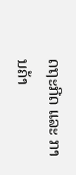ດຖະກີດ ແລະ ການຄ້າ